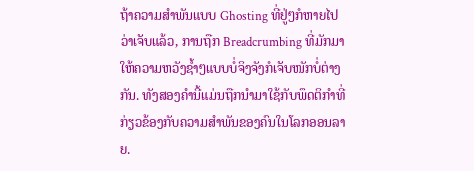ຖ້າຄວາມສຳພັນແບບ Ghosting ທີ່ຢູ່ໆກໍຫາຍໄປວ່າເຈັບແລ້ວ, ການຖືກ Breadcrumbing ທີ່ມັກມາໃຫ້ຄວາມຫວັງຊ້ຳໆແບບບໍ່ຈິງຈັງກໍເຈັບໜັກບໍ່ຕ່າງກັນ. ທັງສອງຄຳນີ້ແມ່ນຖືກນຳມາໃຊ້ກັບພຶດຕິກຳທີ່ກ່ຽວຂ້ອງກັບຄວາມສຳພັນຂອງຄົນໃນໂລກອອນລາຍ.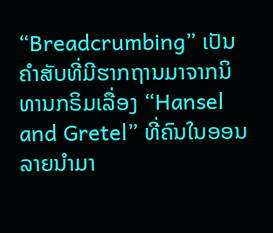“Breadcrumbing” ເປັນຄຳສັບທີ່ມີຮາກຖານມາຈາກນິທານກຣິມເລື່ອງ “Hansel and Gretel” ທີ່ຄົນໃນອອນລາຍນຳມາ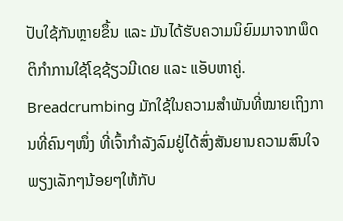ປັບໃຊ້ກັນຫຼາຍຂຶ້ນ ແລະ ມັນໄດ້ຮັບຄວາມນິຍົມມາຈາກພຶດຕິກຳການໃຊ້ໂຊຊ້ຽວມີເດຍ ແລະ ແອັບຫາຄູ່.
Breadcrumbing ມັກໃຊ້ໃນຄວາມສໍາພັນທີ່ໝາຍເຖິງການທີ່ຄົນໆໜຶ່ງ ທີ່ເຈົ້າກຳລັງລົມຢູ່ໄດ້ສົ່ງສັນຍານຄວາມສົນໃຈພຽງເລັກໆນ້ອຍໆໃຫ້ກັບ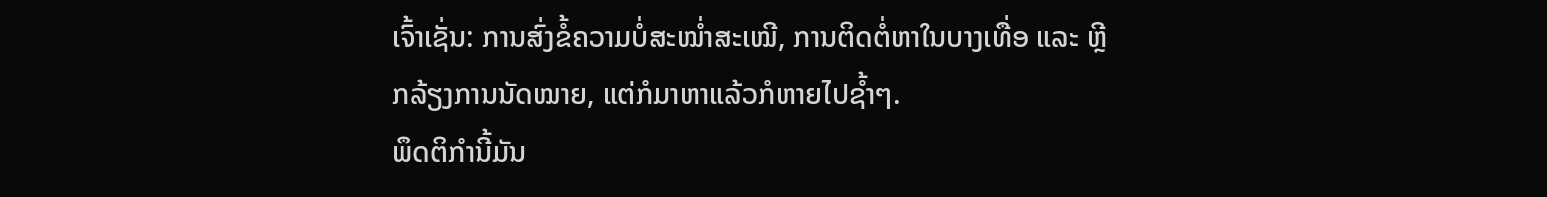ເຈົ້າເຊັ່ນ: ການສົ່ງຂໍ້ຄວາມບໍ່ສະໝ່ຳສະເໝີ, ການຕິດຕໍ່ຫາໃນບາງເທື່ອ ແລະ ຫຼີກລ້ຽງການນັດໝາຍ, ແຕ່ກໍມາຫາແລ້ວກໍຫາຍໄປຊ້ຳໆ.
ພຶດຕິກຳນີ້ມັນ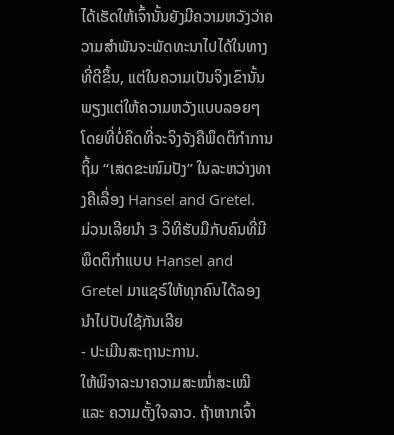ໄດ້ເຮັດໃຫ້ເຈົ້ານັ້ນຍັງມີຄວາມຫວັງວ່າຄວາມສຳພັນຈະພັດທະນາໄປໄດ້ໃນທາງທີ່ດີຂຶ້ນ, ແຕ່ໃນຄວາມເປັນຈິງເຂົານັ້ນພຽງແຕ່ໃຫ້ຄວາມຫວັງແບບລອຍໆໂດຍທີ່ບໍ່ຄິດທີ່ຈະຈິງຈັງຄືພຶດຕິກຳການຖິ້ມ “ເສດຂະໜົມປັງ” ໃນລະຫວ່າງທາງຄືເລື່ອງ Hansel and Gretel.
ມ່ວນເລີຍນຳ 3 ວິທີຮັບມືກັບຄົນທີ່ມີພຶດຕິກຳແບບ Hansel and Gretel ມາແຊຣ໌ໃຫ້ທຸກຄົນໄດ້ລອງນຳໄປປັບໃຊ້ກັນເລີຍ
- ປະເມີນສະຖານະການ.
ໃຫ້ພິຈາລະນາຄວາມສະໝ່ຳສະເໝີ ແລະ ຄວາມຕັ້ງໃຈລາວ. ຖ້າຫາກເຈົ້າ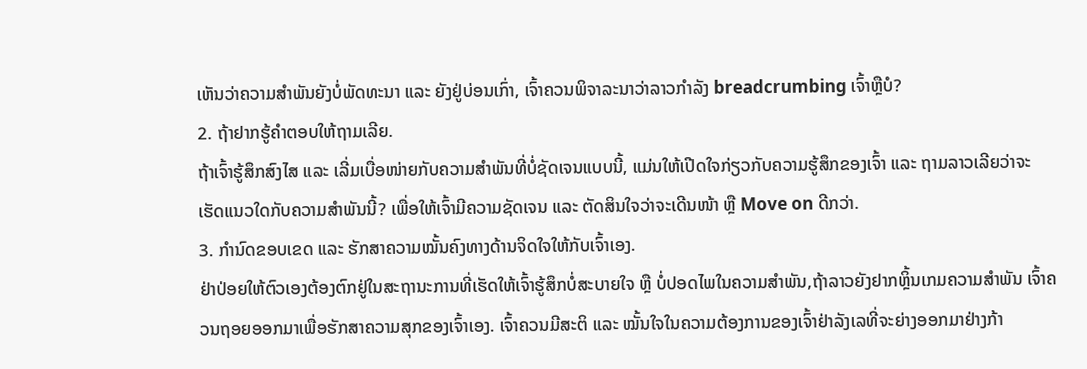ເຫັນວ່າຄວາມສໍາພັນຍັງບໍ່ພັດທະນາ ແລະ ຍັງຢູ່ບ່ອນເກົ່າ, ເຈົ້າຄວນພິຈາລະນາວ່າລາວກໍາລັງ breadcrumbing ເຈົ້າຫຼືບໍ?
2. ຖ້າຢາກຮູ້ຄຳຕອບໃຫ້ຖາມເລີຍ.
ຖ້າເຈົ້າຮູ້ສຶກສົງໄສ ແລະ ເລີ່ມເບື່ອໜ່າຍກັບຄວາມສຳພັນທີ່ບໍ່ຊັດເຈນແບບນີ້, ແມ່ນໃຫ້ເປີດໃຈກ່ຽວກັບຄວາມຮູ້ສຶກຂອງເຈົ້າ ແລະ ຖາມລາວເລີຍວ່າຈະເຮັດແນວໃດກັບຄວາມສໍາພັນນີ້? ເພື່ອໃຫ້ເຈົ້າມີຄວາມຊັດເຈນ ແລະ ຕັດສິນໃຈວ່າຈະເດີນໜ້າ ຫຼື Move on ດີກວ່າ.
3. ກໍານົດຂອບເຂດ ແລະ ຮັກສາຄວາມໝັ້ນຄົງທາງດ້ານຈິດໃຈໃຫ້ກັບເຈົ້າເອງ.
ຢ່າປ່ອຍໃຫ້ຕົວເອງຕ້ອງຕົກຢູ່ໃນສະຖານະການທີ່ເຮັດໃຫ້ເຈົ້າຮູ້ສຶກບໍ່ສະບາຍໃຈ ຫຼື ບໍ່ປອດໄພໃນຄວາມສຳພັນ,ຖ້າລາວຍັງຢາກຫຼິ້ນເກມຄວາມສໍາພັນ ເຈົ້າຄວນຖອຍອອກມາເພື່ອຮັກສາຄວາມສຸກຂອງເຈົ້າເອງ. ເຈົ້າຄວນມີສະຕິ ແລະ ໝັ້ນໃຈໃນຄວາມຕ້ອງການຂອງເຈົ້າຢ່າລັງເລທີ່ຈະຍ່າງອອກມາຢ່າງກ້າ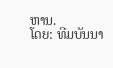ຫານ.
ໂດຍ: ທີມບັນນາ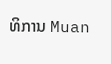ທິການ Muan